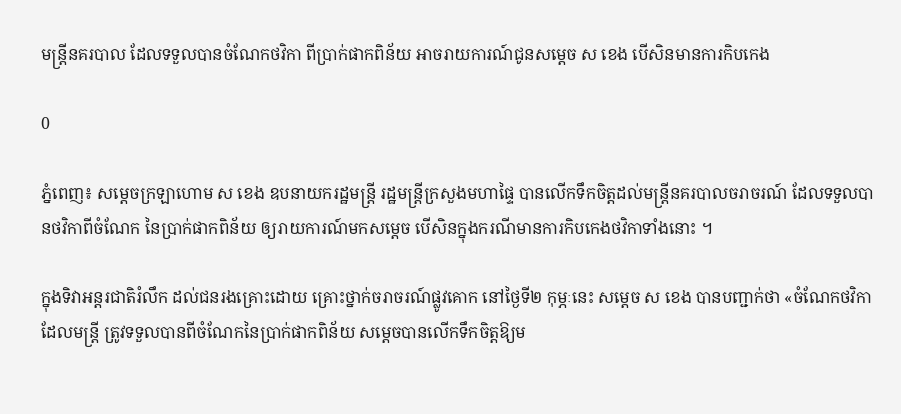មន្ត្រីនគរបាល ដែលទទួលបានចំណែកថវិកា ពីប្រាក់ផាកពិន័យ អាចរាយការណ៍ជូនសម្ដេច ស ខេង បើសិនមានការកិបកេង

0

ភ្នំពេញ៖ សម្ដេចក្រឡាហោម ស ខេង ឧបនាយករដ្ឋមន្ត្រី រដ្ឋមន្ត្រីក្រសួងមហាផ្ទៃ បានលើកទឹកចិត្តដល់មន្ត្រីនគរបាលចរាចរណ៍ ដែលទទួលបានថវិកាពីចំណែក នៃប្រាក់ផាកពិន័យ ឲ្យរាយការណ៍មកសម្ដេច បើសិនក្នុងករណីមានការកិបកេងថវិកាទាំងនោះ ។

ក្នុងទិវាអន្តរជាតិរំលឹក ដល់ជនរងគ្រោះដោយ គ្រោះថ្នាក់ចរាចរណ៍ផ្លូវគោក នៅថ្ងៃទី២ កុម្ភៈនេះ សម្ដេច ស ខេង បានបញ្ជាក់ថា «ចំណែកថវិកាដែលមន្ត្រី ត្រូវទទួលបានពីចំណែកនៃប្រាក់ផាកពិន័យ សម្ដេចបានលើកទឹកចិត្តឱ្យម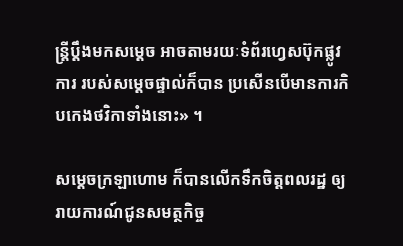ន្ត្រីប្ដឹងមកសម្ដេច អាចតាមរយៈទំព័រហ្វេសប៊ុកផ្លូវការ របស់សម្ដេចផ្ទាល់ក៏បាន ប្រសើនបើមានការកិបកេងថវិកាទាំងនោះ» ។

សម្ដេចក្រឡាហោម ក៏បានលើកទឹកចិត្តពលរដ្ឋ ឲ្យរាយការណ៍ជូនសមត្ថកិច្ច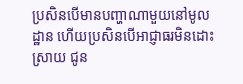ប្រសិនបើមានបញ្ហាណាមួយនៅមូលដ្ឋាន ហើយប្រសិនបើអាជ្ញាធរមិនដោះស្រាយ ជូន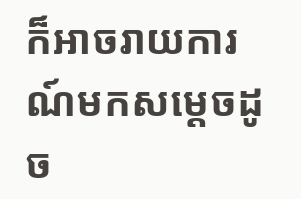ក៏អាចរាយការណ៍មកសម្ដេចដូច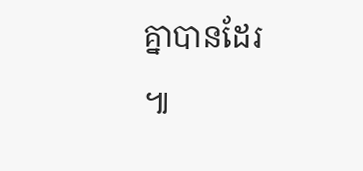គ្នាបានដែរ ៕